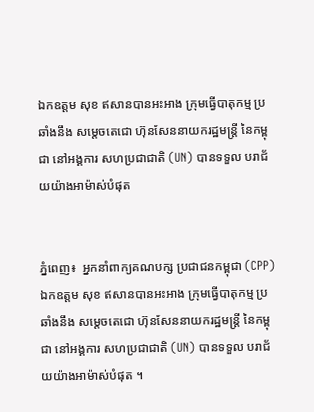ឯកឧត្តម សុខ ឥសានបានអះអាង ក្រុមធ្វើបាតុកម្ម ប្រឆាំងនឹង សម្តេចតេជោ ហ៊ុនសែននាយករដ្ឋមន្រ្តី នៃកម្ពុជា នៅអង្គការ សហប្រជាជាតិ (UN) បានទទួល បរាជ័យយ៉ាងអាម៉ាស់បំផុត


ភ្នំពេញ៖  អ្នកនាំពាក្យគណបក្ស ប្រជាជនកម្ពុជា (CPP) ឯកឧត្តម សុខ ឥសានបានអះអាង ក្រុមធ្វើបាតុកម្ម ប្រឆាំងនឹង សម្តេចតេជោ ហ៊ុនសែននាយករដ្ឋមន្រ្តី នៃកម្ពុជា នៅអង្គការ សហប្រជាជាតិ (UN) បានទទួល បរាជ័យយ៉ាងអាម៉ាស់បំផុត ។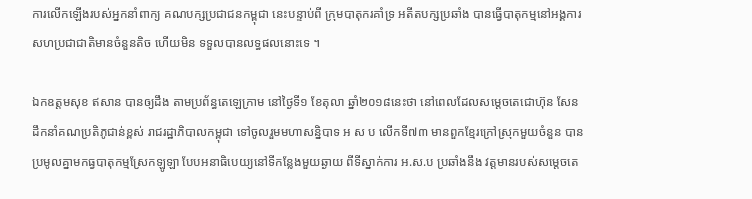ការលើកឡើងរបស់អ្នកនាំពាក្យ គណបក្សប្រជាជនកម្ពុជា នេះបន្ទាប់ពី ក្រុមបាតុករគាំទ្រ អតីតបក្សប្រឆាំង បានធ្វើបាតុកម្មនៅអង្គការ សហប្រជាជាតិមានចំនួនតិច ហើយមិន ទទួលបានលទ្ធផលនោះទេ ។

ឯកឧត្តមសុខ ឥសាន បានឲ្យដឹង តាមប្រព័ន្ធតេឡេក្រាម នៅថ្ងៃទី១ ខែតុលា ឆ្នាំ២០១៨នេះថា នៅពេលដែលសម្តេចតេជោហ៊ុន សែន ដឹកនាំគណប្រតិភូជាន់ខ្ពស់ រាជរដ្ឋាភិបាលកម្ពុជា ទៅចូលរួមមហាសន្និបាទ អ ស ប លើកទី៧៣ មានពួកខ្មែរក្រៅស្រុកមួយចំនួន បាន ប្រមូលគ្នាមកធ្វបាតុកម្មស្រែកឡូឡា បែបអនាធិបេយ្យនៅទីកន្លែងមួយឆ្ងាយ ពីទីស្នាក់ការ អ.ស.ប ប្រឆាំងនឹង វត្តមានរបស់សម្តេចតេ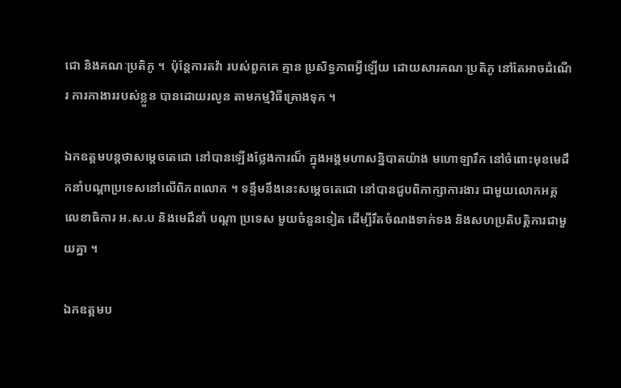ជោ និងគណៈប្រតិភូ ។  ប៉ុន្តែការតវ៉ា របស់ពួកគេ គ្មាន ប្រសិទ្ធភាពអ្វីឡើយ ដោយសារគណៈប្រតិភូ នៅតែអាចដំណើរ ការកាងាររបស់ខ្លួន បានដោយរលូន តាមកម្មវិធីគ្រោងទុក ។

ឯកឧត្តមបន្តថាសម្តេចតេជោ នៅបានឡើងថ្លែងការណ៏ ក្នុងអង្គមហាសន្និបាតយ៉ាង មហោឡារឹក នៅចំពោះមុខមេដឹកនាំបណ្តាប្រទេសនៅលើពិភពលោក ។ ទន្ទឹមនឹងនេះសម្តេចតេជោ នៅបានជួបពិភាក្សាការងារ ជាមួយលោកអគ្គលេខាធិការ អ.ស.ប និងមេដឹនាំ បណ្តា ប្រទេស មួយចំនួនទៀត ដើម្បីរឹតចំណងទាក់ទង និងសហប្រតិបត្តិការជាមួយគ្នា ។

ឯកឧត្តមប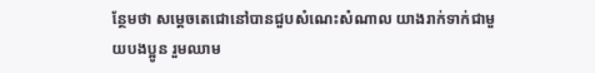ន្ថែមថា សម្តេចតេជោនៅបានជួបសំណេះសំណាល យាងរាក់ទាក់ជាមួយបងប្អូន រួមឈាម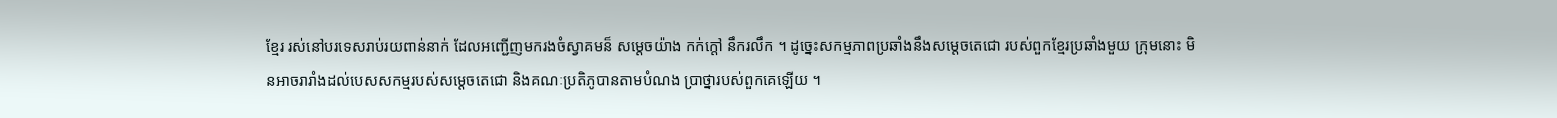ខ្មែរ រស់នៅបរទេសរាប់រយពាន់នាក់ ដែលអញ្ជើញមករងចំស្វាគមន៏ សម្តេចយ៉ាង កក់ក្តៅ នឹករលឹក ។ ដូច្នេះសកម្មភាពប្រឆាំងនឹងសម្តេចតេជោ របស់ពួកខ្មែរប្រឆាំងមួយ ក្រុមនោះ មិនអាចរារាំងដល់បេសសកម្មរបស់សម្តេចតេជោ និងគណៈប្រតិភូបានតាមបំណង ប្រាថ្នារបស់ពួកគេឡើយ ។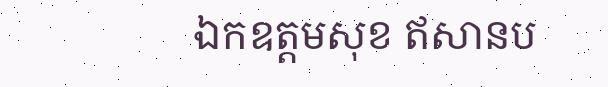ឯកឧត្តមសុខ ឥសានប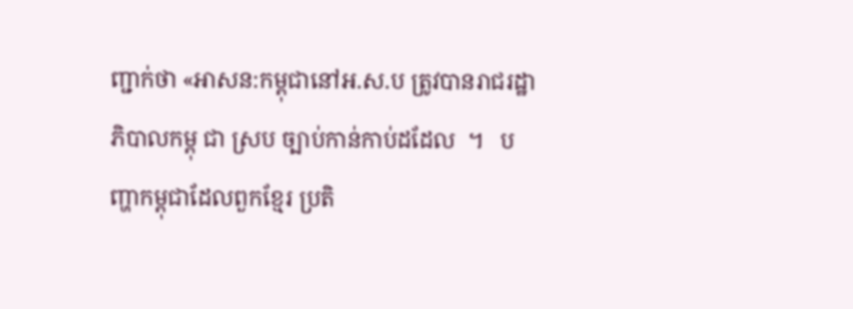ញ្ជាក់ថា «អាសន:កម្ពុជានៅអ.ស.ប ត្រូវបានរាជរដ្ឋាភិបាលកម្ពុ ជា ស្រប ច្បាប់កាន់កាប់ដដែល  ។   បញ្ហាកម្ពុជាដែលពួកខ្មែរ ប្រតិ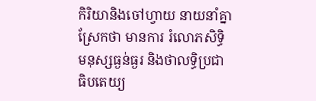កិរិយានិងចៅហ្វាយ នាយនាំគ្នា ស្រែកថា មានការ រំលោភសិទ្ធិមនុស្សធ្ងន់ធ្ងរ និងថាលទ្ធិប្រជាធិបតេយ្យ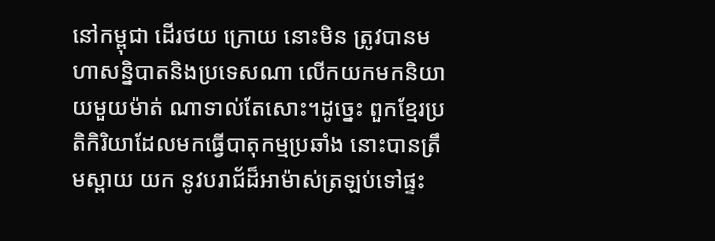នៅកម្ពុជា ដើរថយ ក្រោយ នោះមិន ត្រូវបានមហាសន្និបាតនិងប្រទេសណា លើកយកមកនិយាយមួយម៉ាត់ ណាទាល់តែសោះ។ដូច្នេះ ពួកខ្មែរប្រតិកិរិយាដែលមកធ្វើបាតុកម្មប្រឆាំង នោះបានត្រឹមស្ពាយ យក នូវបរាជ័ដ៏អាម៉ាស់ត្រឡប់ទៅផ្ទះ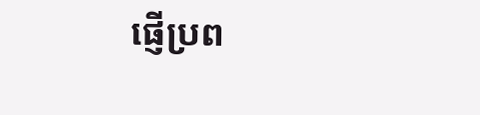ផ្ញើប្រព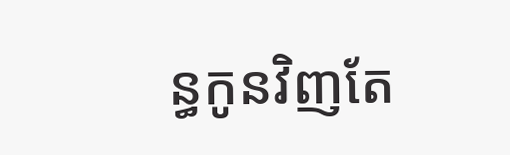ន្ធកូនវិញតែ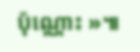ប៉ុណ្ណោះ »៕